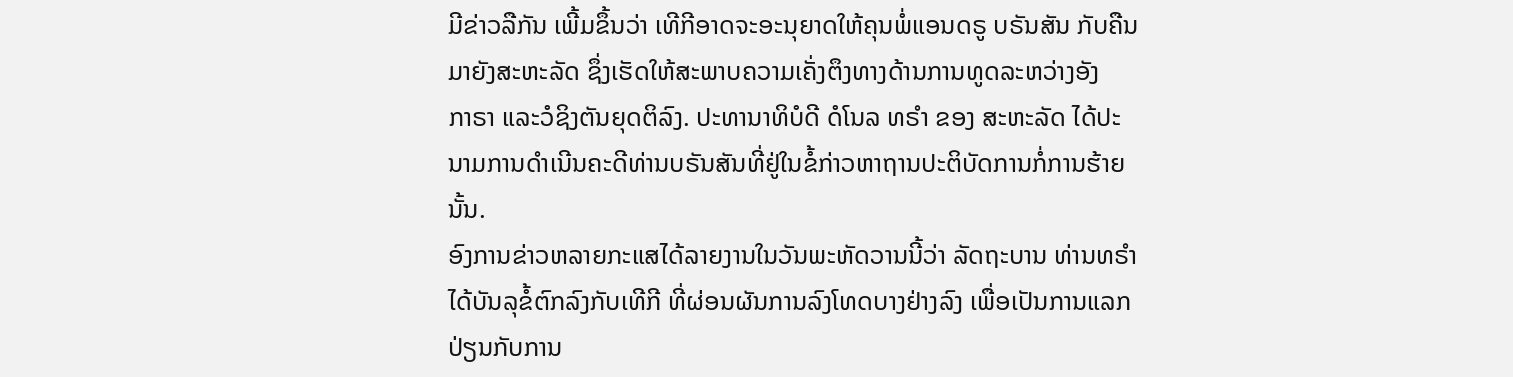ມີຂ່າວລືກັນ ເພີ້ມຂຶ້ນວ່າ ເທີກີອາດຈະອະນຸຍາດໃຫ້ຄຸນພໍ່ແອນດຣູ ບຣັນສັນ ກັບຄືນ
ມາຍັງສະຫະລັດ ຊຶ່ງເຮັດໃຫ້ສະພາບຄວາມເຄັ່ງຕຶງທາງດ້ານການທູດລະຫວ່າງອັງ
ກາຣາ ແລະວໍຊິງຕັນຍຸດຕິລົງ. ປະທານາທິບໍດີ ດໍໂນລ ທຣຳ ຂອງ ສະຫະລັດ ໄດ້ປະ
ນາມການດຳເນີນຄະດີທ່ານບຣັນສັນທີ່ຢູ່ໃນຂໍ້ກ່າວຫາຖານປະຕິບັດການກໍ່ການຮ້າຍ
ນັ້ນ.
ອົງການຂ່າວຫລາຍກະແສໄດ້ລາຍງານໃນວັນພະຫັດວານນີ້ວ່າ ລັດຖະບານ ທ່ານທຣຳ
ໄດ້ບັນລຸຂໍ້ຕົກລົງກັບເທີກີ ທີ່ຜ່ອນຜັນການລົງໂທດບາງຢ່າງລົງ ເພື່ອເປັນການແລກ
ປ່ຽນກັບການ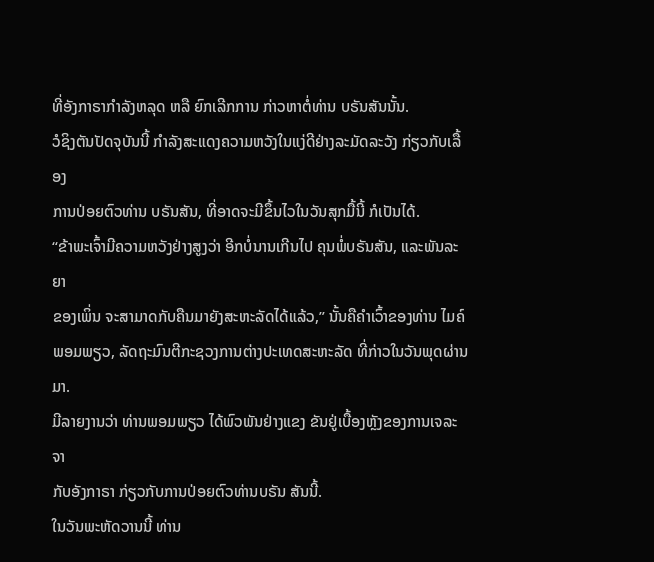ທີ່ອັງກາຣາກຳລັງຫລຸດ ຫລື ຍົກເລີກການ ກ່າວຫາຕໍ່ທ່ານ ບຣັນສັນນັ້ນ.
ວໍຊິງຕັນປັດຈຸບັນນີ້ ກຳລັງສະແດງຄວາມຫວັງໃນແງ່ດີຢ່າງລະມັດລະວັງ ກ່ຽວກັບເລື້ອງ
ການປ່ອຍຕົວທ່ານ ບຣັນສັນ, ທີ່ອາດຈະມີຂຶ້ນໄວໃນວັນສຸກມື້ນີ້ ກໍເປັນໄດ້.
“ຂ້າພະເຈົ້າມີຄວາມຫວັງຢ່າງສູງວ່າ ອີກບໍ່ນານເກີນໄປ ຄຸນພໍ່ບຣັນສັນ, ແລະພັນລະຍາ
ຂອງເພິ່ນ ຈະສາມາດກັບຄືນມາຍັງສະຫະລັດໄດ້ແລ້ວ,” ນັ້ນຄືຄຳເວົ້າຂອງທ່ານ ໄມຄ໌
ພອມພຽວ, ລັດຖະມົນຕີກະຊວງການຕ່າງປະເທດສະຫະລັດ ທີ່ກ່າວໃນວັນພຸດຜ່ານມາ.
ມີລາຍງານວ່າ ທ່ານພອມພຽວ ໄດ້ພົວພັນຢ່າງແຂງ ຂັນຢູ່ເບື້ອງຫຼັງຂອງການເຈລະຈາ
ກັບອັງກາຣາ ກ່ຽວກັບການປ່ອຍຕົວທ່ານບຣັນ ສັນນີ້.
ໃນວັນພະຫັດວານນີ້ ທ່ານ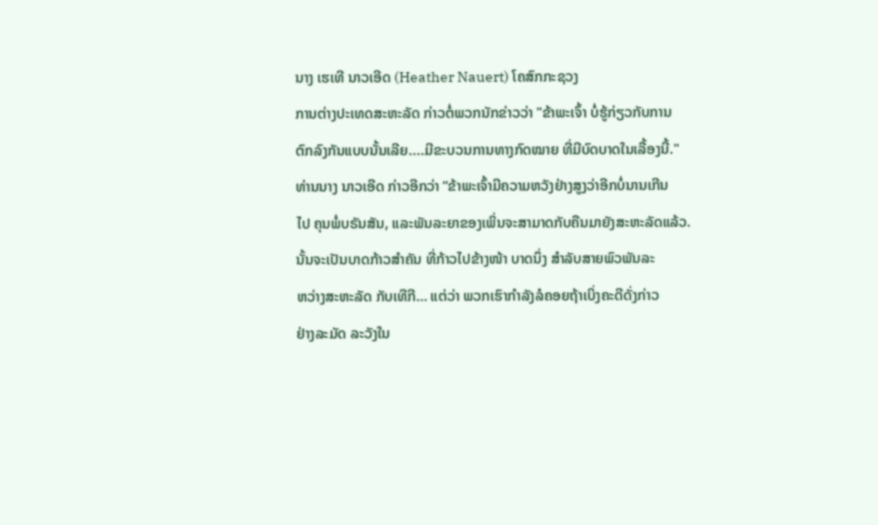ນາງ ເຮເທີ ນາວເອີດ (Heather Nauert) ໂຄສົກກະຊວງ
ການຕ່າງປະເທດສະຫະລັດ ກ່າວຕໍ່ພວກນັກຂ່າວວ່າ "ຂ້າພະເຈົ້າ ບໍ່ຮູ້ກ່ຽວກັບການ
ຕົກລົງກັນແບບນັ້ນເລີຍ....ມີຂະບວນການທາງກົດໝາຍ ທີ່ມີບົດບາດໃນເລື້ອງນີ້."
ທ່ານນາງ ນາວເອີດ ກ່າວອີກວ່າ “ຂ້າພະເຈົ້າມີຄວາມຫວັງຢ່າງສູງວ່າອີກບໍ່ນານເກີນ
ໄປ ຄຸນພໍ່ບຣັນສັນ, ແລະພັນລະຍາຂອງເພິ່ນຈະສາມາດກັບຄືນມາຍັງສະຫະລັດແລ້ວ.
ນັ້ນຈະເປັນບາດກ້າວສຳຄັນ ທີ່ກ້າວໄປຂ້າງໜ້າ ບາດນຶ່ງ ສຳລັບສາຍພົວພັນລະ
ຫວ່າງສະຫະລັດ ກັບເທີກີ… ແຕ່ວ່າ ພວກເຮົາກຳລັງລໍຄອຍຖ້າເບິ່ງຄະດີດັ່ງກ່າວ
ຢ່າງລະມັດ ລະວັງໃນ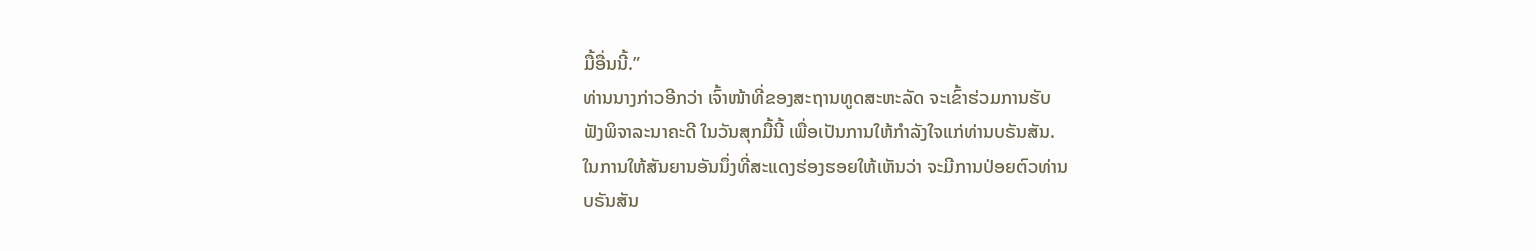ມື້ອື່ນນີ້.”
ທ່ານນາງກ່າວອີກວ່າ ເຈົ້າໜ້າທີ່ຂອງສະຖານທູດສະຫະລັດ ຈະເຂົ້າຮ່ວມການຮັບ
ຟັງພິຈາລະນາຄະດີ ໃນວັນສຸກມື້ນີ້ ເພື່ອເປັນການໃຫ້ກຳລັງໃຈແກ່ທ່ານບຣັນສັນ.
ໃນການໃຫ້ສັນຍານອັນນຶ່ງທີ່ສະແດງຮ່ອງຮອຍໃຫ້ເຫັນວ່າ ຈະມີການປ່ອຍຕົວທ່ານ
ບຣັນສັນ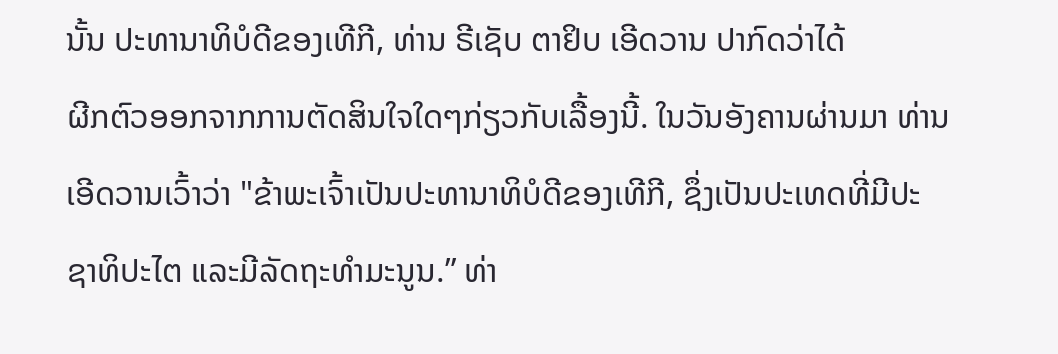ນັ້ນ ປະທານາທິບໍດີຂອງເທີກີ, ທ່ານ ຣີເຊັບ ຕາຢິບ ເອີດວານ ປາກົດວ່າໄດ້
ຜີກຕົວອອກຈາກການຕັດສິນໃຈໃດໆກ່ຽວກັບເລື້ອງນີ້. ໃນວັນອັງຄານຜ່ານມາ ທ່ານ
ເອີດວານເວົ້າວ່າ "ຂ້າພະເຈົ້າເປັນປະທານາທິບໍດີຂອງເທີກີ, ຊຶ່ງເປັນປະເທດທີ່ມີປະ
ຊາທິປະໄຕ ແລະມີລັດຖະທຳມະນູນ.” ທ່າ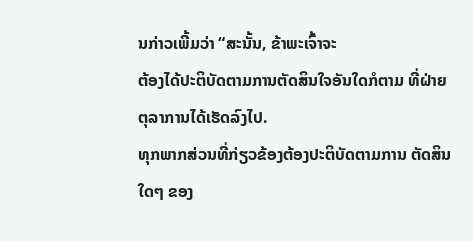ນກ່າວເພີ້ມວ່າ “ສະນັ້ນ, ຂ້າພະເຈົ້າຈະ
ຕ້ອງໄດ້ປະຕິບັດຕາມການຕັດສິນໃຈອັນໃດກໍຕາມ ທີ່ຝ່າຍຕຸລາການໄດ້ເຮັດລົງໄປ.
ທຸກພາກສ່ວນທີ່ກ່ຽວຂ້ອງຕ້ອງປະຕິບັດຕາມການ ຕັດສິນໃດໆ ຂອງ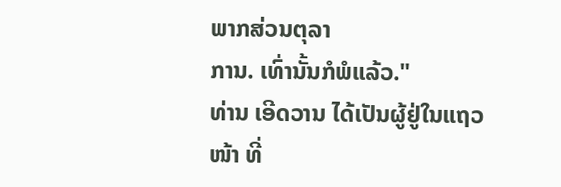ພາກສ່ວນຕຸລາ
ການ. ເທົ່ານັ້ນກໍພໍແລ້ວ."
ທ່ານ ເອີດວານ ໄດ້ເປັນຜູ້ຢູ່ໃນແຖວໜ້າ ທີ່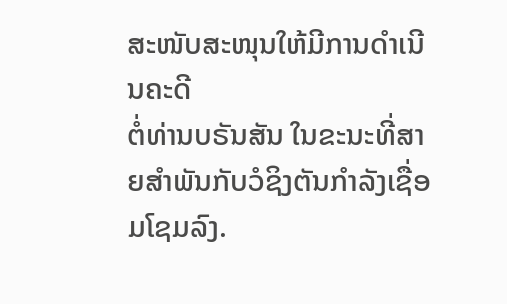ສະໜັບສະໜຸນໃຫ້ມີການດຳເນີນຄະດີ
ຕໍ່ທ່ານບຣັນສັນ ໃນຂະນະທີ່ສາຍສຳພັນກັບວໍຊິງຕັນກຳລັງເຊື່ອມໂຊມລົງ.